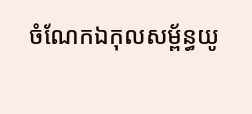ចំណែកឯកុលសម្ព័ន្ធយូ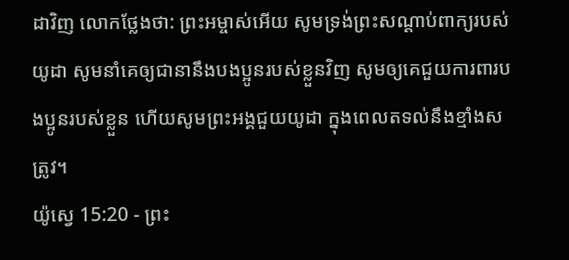ដាវិញ លោកថ្លែងថា: ព្រះអម្ចាស់អើយ សូមទ្រង់ព្រះសណ្ដាប់ពាក្យរបស់យូដា សូមនាំគេឲ្យជានានឹងបងប្អូនរបស់ខ្លួនវិញ សូមឲ្យគេជួយការពារបងប្អូនរបស់ខ្លួន ហើយសូមព្រះអង្គជួយយូដា ក្នុងពេលតទល់នឹងខ្មាំងសត្រូវ។
យ៉ូស្វេ 15:20 - ព្រះ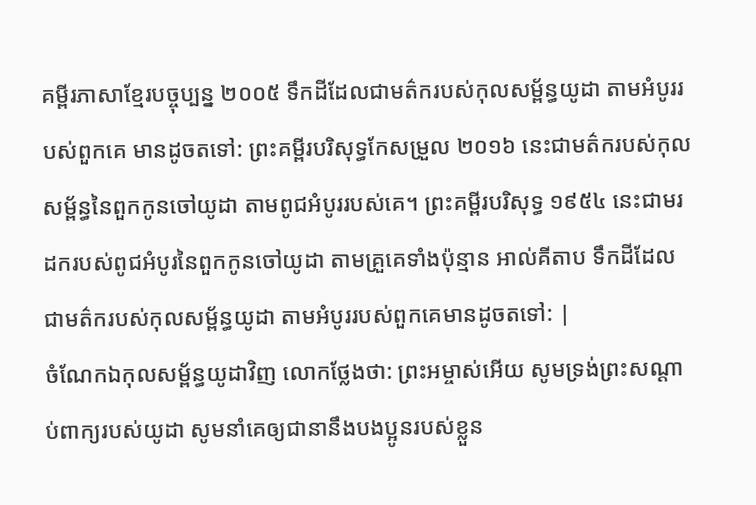គម្ពីរភាសាខ្មែរបច្ចុប្បន្ន ២០០៥ ទឹកដីដែលជាមត៌ករបស់កុលសម្ព័ន្ធយូដា តាមអំបូររបស់ពួកគេ មានដូចតទៅ: ព្រះគម្ពីរបរិសុទ្ធកែសម្រួល ២០១៦ នេះជាមត៌ករបស់កុលសម្ព័ន្ធនៃពួកកូនចៅយូដា តាមពូជអំបូររបស់គេ។ ព្រះគម្ពីរបរិសុទ្ធ ១៩៥៤ នេះជាមរដករបស់ពូជអំបូរនៃពួកកូនចៅយូដា តាមគ្រួគេទាំងប៉ុន្មាន អាល់គីតាប ទឹកដីដែលជាមត៌ករបស់កុលសម្ព័ន្ធយូដា តាមអំបូររបស់ពួកគេមានដូចតទៅ: |
ចំណែកឯកុលសម្ព័ន្ធយូដាវិញ លោកថ្លែងថា: ព្រះអម្ចាស់អើយ សូមទ្រង់ព្រះសណ្ដាប់ពាក្យរបស់យូដា សូមនាំគេឲ្យជានានឹងបងប្អូនរបស់ខ្លួន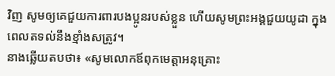វិញ សូមឲ្យគេជួយការពារបងប្អូនរបស់ខ្លួន ហើយសូមព្រះអង្គជួយយូដា ក្នុងពេលតទល់នឹងខ្មាំងសត្រូវ។
នាងឆ្លើយតបថា៖ «សូមលោកឪពុកមេត្តាអនុគ្រោះ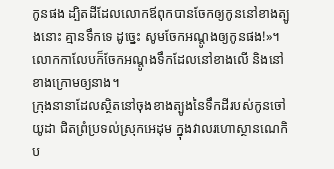កូនផង ដ្បិតដីដែលលោកឪពុកបានចែកឲ្យកូននៅខាងត្បូងនោះ គ្មានទឹកទេ ដូច្នេះ សូមចែកអណ្ដូងឲ្យកូនផង!»។ លោកកាលែបក៏ចែកអណ្ដូងទឹកដែលនៅខាងលើ និងនៅខាងក្រោមឲ្យនាង។
ក្រុងនានាដែលស្ថិតនៅចុងខាងត្បូងនៃទឹកដីរបស់កូនចៅយូដា ជិតព្រំប្រទល់ស្រុកអេដុម ក្នុងវាលរហោស្ថានណេកិប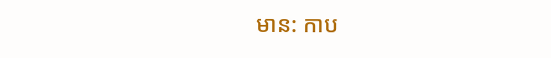មាន: កាប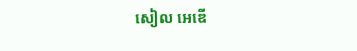សៀល អេឌើ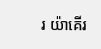រ យ៉ាគើរ